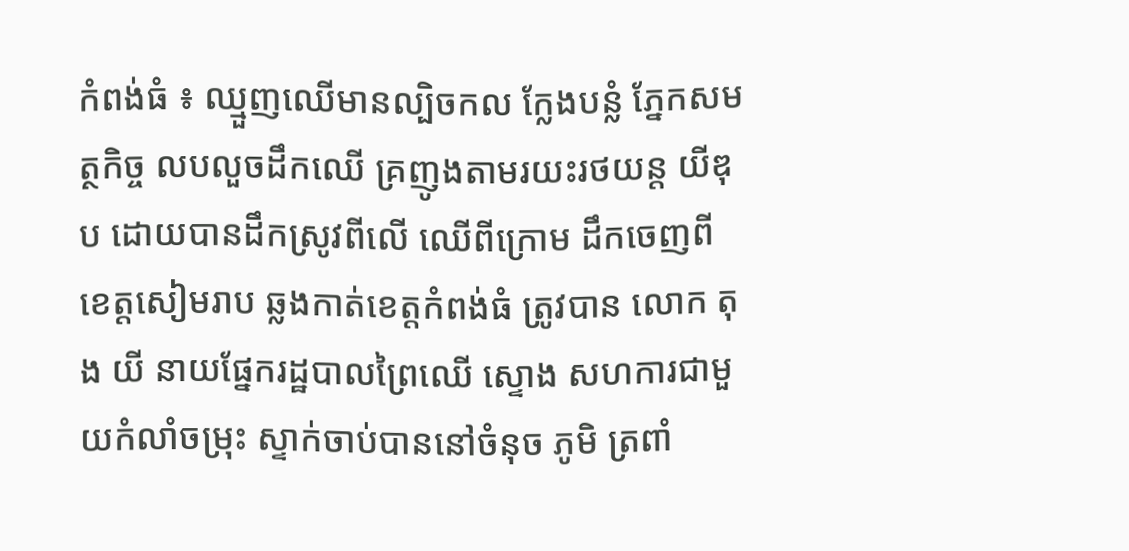កំពង់ធំ ៖ ឈ្មួញឈើមានល្បិចកល ក្លែងបន្លំ ភ្នែកសមត្ថកិច្ច លបលួចដឹកឈើ គ្រញូងតាមរយះរថយន្ត យីឌុប ដោយបានដឹកស្រូវពីលើ ឈើពីក្រោម ដឹកចេញពីខេត្តសៀមរាប ឆ្លងកាត់ខេត្តកំពង់ធំ ត្រូវបាន លោក តុង យី នាយផ្នែករដ្ឋបាលព្រៃឈើ ស្ទោង សហការជាមួយកំលាំចម្រុះ ស្ទាក់ចាប់បាននៅចំនុច ភូមិ ត្រពាំ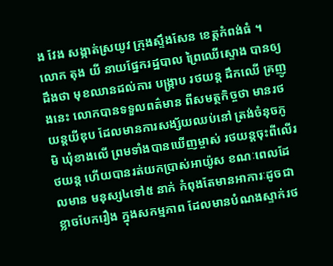ង វែង សង្កាត់ស្រយូវ ក្រុងស្ទឹងសែន ខេត្តកំពង់ធំ ។
លោក តុង យី នាយផ្នែករដ្ឋបាល ព្រៃឈើស្ទោង បានឲ្យដឹងថា មុខឈានដល់ការ បង្ក្រាប រថយន្ត ដឹកឈើ គ្រញូងនេះ លោកបានទទួលពត៌មាន ពីសមត្ថកិច្ចថា មានរថយន្តយីឌុប ដែលមានការសង្ស័យឈប់នៅ ត្រង់ចំនុចភូមិ ឃុំខាងលើ ព្រមទាំងបានឃើញម្ចាស់ រថយន្តចុះពីលើរថយន្ត ហើយបានរត់យកប្រាស់អាយ៉ូស ខណៈពេលដែលមាន មនុស្ស៤ទៅ៥ នាក់ កំពុងតែមានអាការៈដូចជាខ្លាចបែករឿង ក្នុងសកម្មភាព ដែលមានបំណងស្ទាក់រថ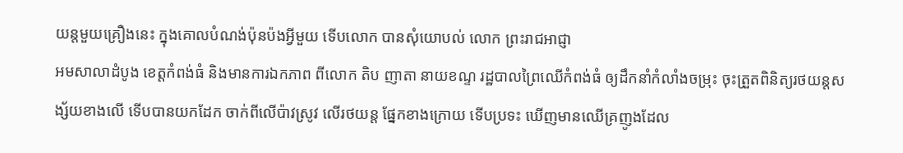យន្តមួយគ្រឿងនេះ ក្នុងគោលបំណង់ប៉ុនប៉ងអ្វីមួយ ទើបលោក បានសុំយោបល់ លោក ព្រះរាជអាជ្ញា
អមសាលាដំបូង ខេត្តកំពង់ធំ និងមានការឯកភាព ពីលោក តិប ញាតា នាយខណ្ទ រដ្ឋបាលព្រៃឈើកំពង់ធំ ឲ្យដឹកនាំកំលាំងចម្រុះ ចុះត្រួតពិនិត្យរថយន្តសង្ស័យខាងលើ ទើបបានយកដែក ចាក់ពីលើប៉ាវស្រូវ លើរថយន្ត ផ្នែកខាងក្រោយ ទើបប្រទះ ឃើញមានឈើគ្រញូងដែល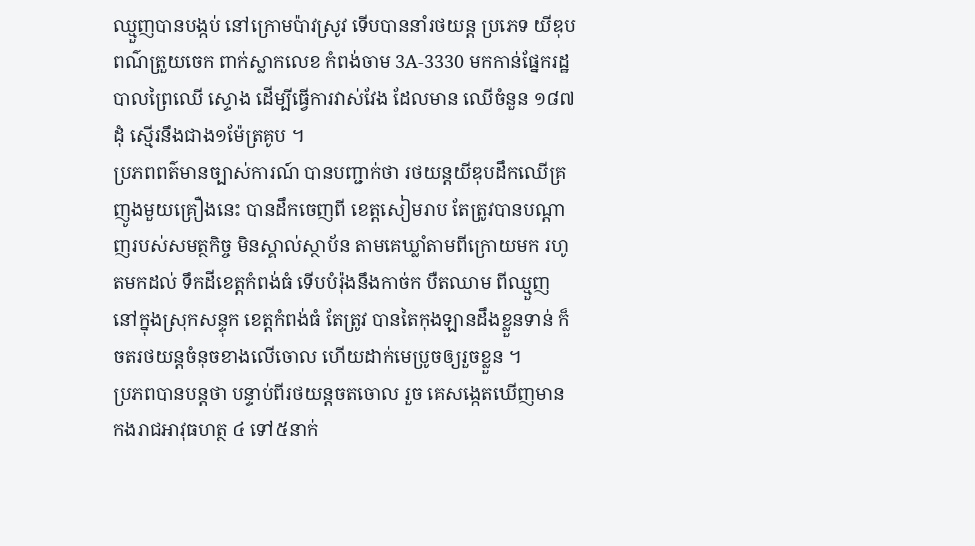ឈ្មួញបានបង្កប់ នៅក្រោមប៉ាវស្រូវ ទើបបាននាំរថយន្ត ប្រភេទ យីឌុប ពណ៌ត្រួយចេក ពាក់ស្លាកលេខ កំពង់ចាម 3A-3330 មកកាន់ផ្នែករដ្ឋបាលព្រៃឈើ ស្ទោង ដើម្បីធ្វើការវាស់វែង ដែលមាន ឈើចំនួន ១៨៧ដុំ ស្មើរនឹងជាង១ម៉ែត្រគូប ។
ប្រភពពត៌មានច្បាស់ការណ៍ បានបញ្ជាក់ថា រថយន្តយីឌុបដឹកឈើគ្រញូងមួយគ្រឿងនេះ បានដឹកចេញពី ខេត្តសៀមរាប តែត្រូវបានបណ្តាញរបស់សមត្ថកិច្ច មិនស្គាល់ស្ថាប័ន តាមគេឃ្លាំតាមពីក្រោយមក រហូតមកដល់ ទឹកដីខេត្តកំពង់ធំ ទើបបំរ៉ុងនឹងកាច់ក បឺតឈាម ពីឈ្មួញ នៅក្នុងស្រុកសន្ទុក ខេត្តកំពង់ធំ តែត្រូវ បានតៃកុងឡានដឹងខ្លួនទាន់ ក៏ចតរថយន្តចំនុចខាងលើចោល ហើយដាក់មេប្រូចឲ្យរួចខ្លួន ។
ប្រភពបានបន្តថា បន្ទាប់ពីរថយន្តចតចោល រួច គេសង្កេតឃើញមាន កងរាជអាវុធហត្ថ ៤ ទៅ៥នាក់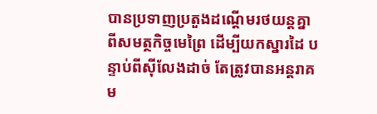បានប្រទាញប្រតួងដណ្តើមរថយន្តគ្នា ពីសមត្ថកិច្ចមេព្រៃ ដើម្បីយកស្នារដៃ បន្ទាប់ពីស៊ីលែងដាច់ តែត្រូវបានអន្តរាគម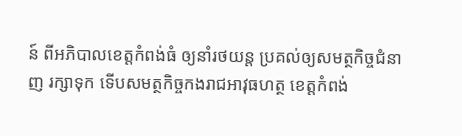ន៍ ពីអភិបាលខេត្តកំពង់ធំ ឲ្យនាំរថយន្ត ប្រគល់ឲ្យសមត្ថកិច្ចជំនាញ រក្សាទុក ទើបសមត្ថកិច្ចកងរាជអាវុធហត្ថ ខេត្តកំពង់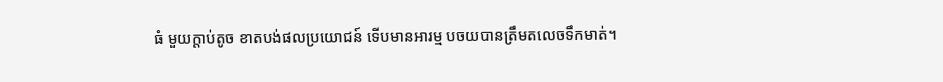ធំ មួយក្តាប់តូច ខាតបង់ផលប្រយោជន៍ ទើបមានអារម្ម បចយបានត្រឹមតលេចទឹកមាត់។